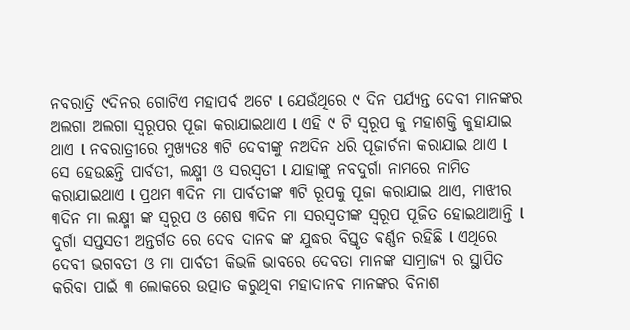ନବରାତ୍ରି ୯ଦିନର ଗୋଟିଏ ମହାପର୍ବ ଅଟେ l ଯେଉଁଥିରେ ୯ ଦିନ ପର୍ଯ୍ୟନ୍ତ ଦେବୀ ମାନଙ୍କର ଅଲଗା ଅଲଗା ସ୍ୱରୂପର ପୂଜା କରାଯାଇଥାଏ l ଏହି ୯ ଟି ସ୍ୱରୂପ କୁ ମହାଶକ୍ତି କୁହାଯାଇ ଥାଏ l ନବରାତ୍ରୀରେ ମୁଖ୍ୟତଃ ୩ଟି ଦେବୀଙ୍କୁ ନଅଦିନ ଧରି ପୂଜାର୍ଚନା କରାଯାଇ ଥାଏ l ସେ ହେଉଛନ୍ତି ପାର୍ବତୀ, ଲକ୍ଷ୍ମୀ ଓ ସରସ୍ବତୀ l ଯାହାଙ୍କୁ ନବଦୁର୍ଗା ନାମରେ ନାମିତ କରାଯାଇଥାଏ l ପ୍ରଥମ ୩ଦିନ ମା ପାର୍ବତୀଙ୍କ ୩ଟି ରୂପକୁ ପୂଜା କରାଯାଇ ଥାଏ, ମାଝୀର ୩ଦିନ ମା ଲକ୍ଷ୍ମୀ ଙ୍କ ସ୍ୱରୂପ ଓ ଶେଷ ୩ଦିନ ମା ସରସ୍ବତୀଙ୍କ ସ୍ୱରୂପ ପୂଜିତ ହୋଇଥାଆନ୍ତି l
ଦୁର୍ଗା ସପ୍ତସତୀ ଅନ୍ତର୍ଗତ ରେ ଦେବ ଦାନଵ ଙ୍କ ଯୁଦ୍ଧର ବିସ୍ତୃତ ଵର୍ଣ୍ଣନ ରହିଛି l ଏଥିରେ ଦେବୀ ଭଗବତୀ ଓ ମା ପାର୍ବତୀ କିଭଳି ଭାବରେ ଦେବତା ମାନଙ୍କ ସାମ୍ରାଜ୍ୟ ର ସ୍ଥାପିତ କରିବା ପାଇଁ ୩ ଲୋକରେ ଉତ୍ପାତ କରୁଥିବା ମହାଦାନଵ ମାନଙ୍କର ବିନାଶ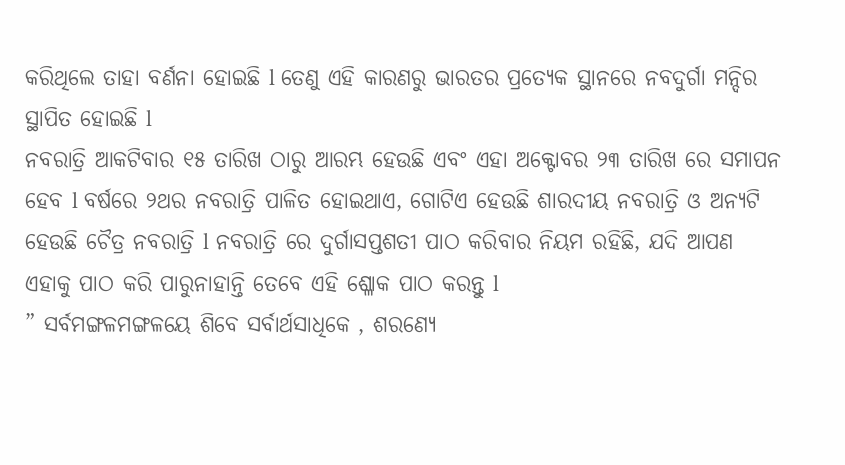କରିଥିଲେ ତାହା ବର୍ଣନା ହୋଇଛି l ତେଣୁ ଏହି କାରଣରୁ ଭାରତର ପ୍ରତ୍ୟେକ ସ୍ଥାନରେ ନବଦୁର୍ଗା ମନ୍ଦିର ସ୍ଥାପିତ ହୋଇଛି l
ନବରାତ୍ରି ଆକଟିବାର ୧୫ ତାରିଖ ଠାରୁ ଆରମ୍ଭ ହେଉଛି ଏବଂ ଏହା ଅକ୍ଟୋବର ୨୩ ତାରିଖ ରେ ସମାପନ ହେବ l ବର୍ଷରେ ୨ଥର ନବରାତ୍ରି ପାଳିତ ହୋଇଥାଏ, ଗୋଟିଏ ହେଉଛି ଶାରଦୀୟ ନବରାତ୍ରି ଓ ଅନ୍ୟଟି ହେଉଛି ଚୈତ୍ର ନବରାତ୍ରି l ନବରାତ୍ରି ରେ ଦୁର୍ଗାସପ୍ତଶତୀ ପାଠ କରିବାର ନିୟମ ରହିଛି, ଯଦି ଆପଣ ଏହାକୁ ପାଠ କରି ପାରୁନାହାନ୍ତି ତେବେ ଏହି ଶ୍ଳୋକ ପାଠ କରନ୍ତୁ l
” ସର୍ବମଙ୍ଗଳମଙ୍ଗଳୟେ ଶିବେ ସର୍ବାର୍ଥସାଧିକେ , ଶରଣ୍ୟେ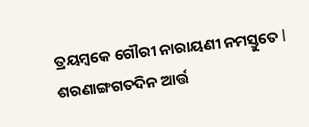ତ୍ରୟମ୍ବକେ ଗୌରୀ ନାରାୟଣୀ ନମସ୍ତୁତେ l
ଶରଣାଙ୍ଗଗତଦିନ ଆର୍ତ୍ତ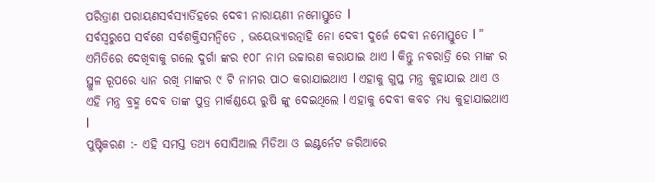ପରିତ୍ରାଣ ପରାୟଣସର୍ବସ୍ୟାର୍ତିହରେ ଦେବୀ ନାରାୟଣୀ ନମୋସ୍ତୁତେ l
ସର୍ବସ୍ବରୁପେ ସର୍ବଶେ ସର୍ବଶକ୍ତିସମନ୍ବିତେ , ଭୟେଭ୍ୟାରତ୍ନାହି ନୋ ଦେବୀ ଦୁର୍ଜେ ଦେବୀ ନମୋସ୍ତୁତେ l ”
ଏମିତିରେ ଦେଖିବାକୁ ଗଲେ ଦୁର୍ଗା ଙ୍କର ୧୦୮ ନାମ ଉଚ୍ଚାରଣ କରାଯାଇ ଥାଏ l କିନ୍ତୁ ନବରାତ୍ରି ରେ ମାଙ୍କ ର ସ୍ଥୁଳ ରୂପରେ ଧ୍ୟାନ ରଖି ମାଙ୍କର ୯ ଟି ନାମର ପାଠ କରାଯାଇଥାଏ l ଏହାକୁ ଗୁପ୍ତ ମନ୍ତ୍ର କୁହାଯାଇ ଥାଏ ଓ ଏହି ମନ୍ତ୍ର ବ୍ରହ୍ମ ଦେବ ତାଙ୍କ ପୁତ୍ର ମାର୍କଣ୍ଡୟେ ରୁଷି ଙ୍କୁ ଦେଇଥିଲେ l ଏହାକୁ ଦେବୀ କବଚ ମଧ୍ୟ କୁହାଯାଇଥାଏ l
ପୁଷ୍ଟିକରଣ :- ଏହି ସମସ୍ତ ତଥ୍ୟ ସୋସିଆଲ ମିଡିଆ ଓ ଇଣ୍ଟର୍ନେଟ ଜରିଆରେ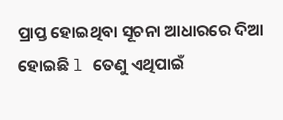ପ୍ରାପ୍ତ ହୋଇଥିବା ସୂଚନା ଆଧାରରେ ଦିଆ ହୋଇଛି l ତେଣୁ ଏଥିପାଇଁ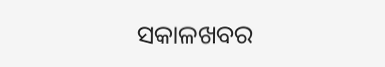ସକାଳଖବର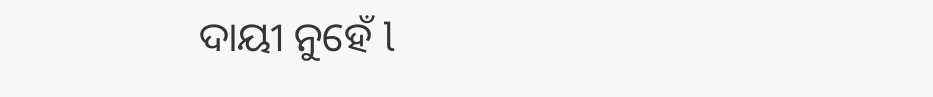ଦାୟୀ ନୁହେଁ l